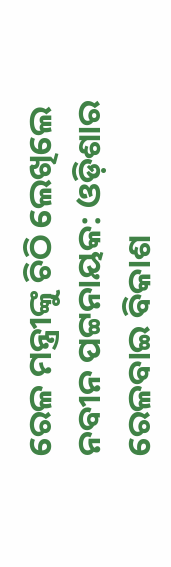ରେଳ ମନ୍ତ୍ରୀଙ୍କୁ ଚିଠି ଲେଖିଲେ ନବୀନ ପଟ୍ଟନାୟକ: ଓଡ଼ିଶାର ରେଳବାଇ ବିକାଶ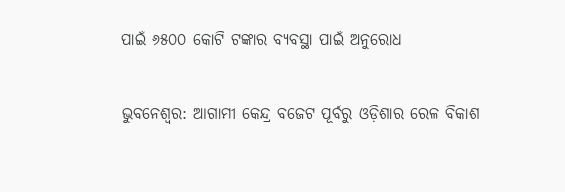ପାଇଁ ୬୫୦୦ କୋଟି ଟଙ୍କାର ବ୍ୟବସ୍ଥା ପାଇଁ ଅନୁରୋଧ

ଭୁବନେଶ୍ୱର: ଆଗାମୀ କେନ୍ଦ୍ର ବଜେଟ ପୂର୍ବରୁ ଓଡ଼ିଶାର ରେଳ ବିକାଶ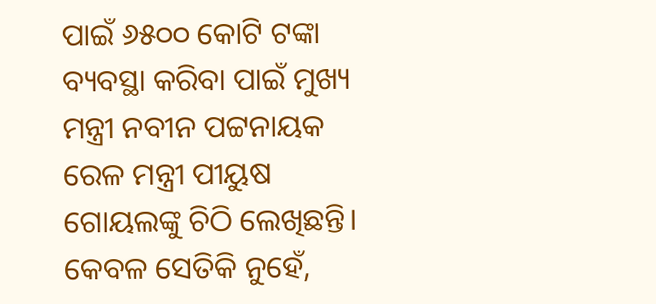ପାଇଁ ୬୫୦୦ କୋଟି ଟଙ୍କା ବ୍ୟବସ୍ଥା କରିବା ପାଇଁ ମୁଖ୍ୟ ମନ୍ତ୍ରୀ ନବୀନ ପଟ୍ଟନାୟକ ରେଳ ମନ୍ତ୍ରୀ ପୀୟୁଷ ଗୋୟଲଙ୍କୁ ଚିଠି ଲେଖିଛନ୍ତି। କେବଳ ସେତିକି ନୁହେଁ,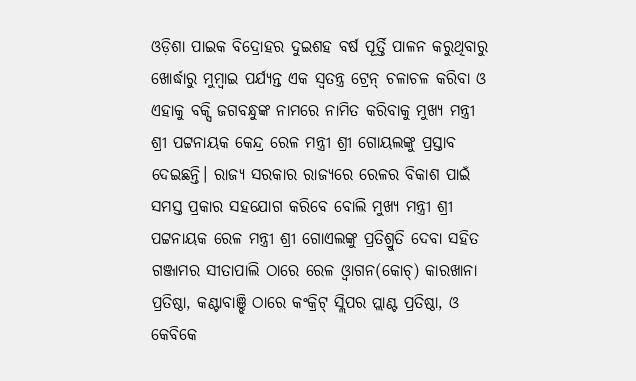ଓଡ଼ିଶା ପାଇକ ବିଦ୍ରୋହର ଦୁଇଶହ ବର୍ଷ ପୂର୍ତ୍ତି ପାଳନ କରୁଥିବାରୁ ଖୋର୍ଦ୍ଧାରୁ ମୁମ୍ବାଇ ପର୍ଯ୍ୟନ୍ତ ଏକ ସ୍ୱତନ୍ତ୍ର ଟ୍ରେନ୍‌ ଚଳାଚଳ କରିବା ଓ ଏହାକୁ ବକ୍ସି ଜଗବନ୍ଧୁଙ୍କ ନାମରେ ନାମିତ କରିବାକୁ ମୁଖ୍ୟ ମନ୍ତ୍ରୀ ଶ୍ରୀ ପଟ୍ଟନାୟକ କେନ୍ଦ୍ର ରେଳ ମନ୍ତ୍ରୀ ଶ୍ରୀ ଗୋୟଲଙ୍କୁ ପ୍ରସ୍ତାବ ଦେଇଛନ୍ତି। ରାଜ୍ୟ ସରକାର ରାଜ୍ୟରେ ରେଳର ବିକାଶ ପାଇଁ ସମସ୍ତ ପ୍ରକାର ସହଯୋଗ କରିବେ ବୋଲି ମୁଖ୍ୟ ମନ୍ତ୍ରୀ ଶ୍ରୀ ପଟ୍ଟନାୟକ ରେଳ ମନ୍ତ୍ରୀ ଶ୍ରୀ ଗୋଏଲଙ୍କୁ ପ୍ରତିଶ୍ରୁତି ଦେବା ସହିତ ଗଞ୍ଜାମର ସୀତାପାଲି ଠାରେ ରେଳ ଓ୍ଵାଗନ(କୋଚ୍‌) କାରଖାନା ପ୍ରତିଷ୍ଠା, କଣ୍ଟାବାଞ୍ଝି ଠାରେ କଂକ୍ରିଟ୍‌ ସ୍ଲିପର ପ୍ଲାଣ୍ଟ ପ୍ରତିଷ୍ଠା, ଓ କେବିକେ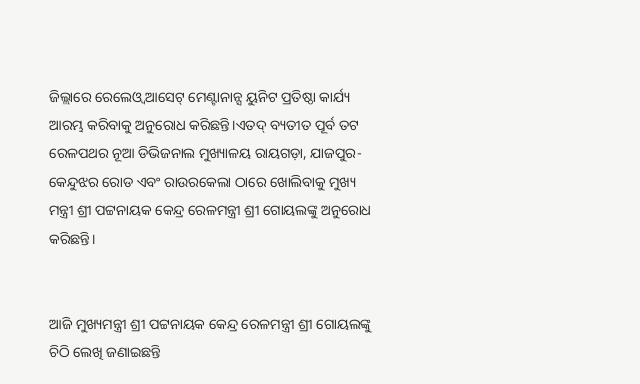ଜିଲ୍ଲାରେ ରେଲେଓ୍ଵ ଆସେଟ୍‌ ମେଣ୍ଟାନାନ୍ସ ୟୁନିଟ ପ୍ରତିଷ୍ଠା କାର୍ଯ୍ୟ ଆରମ୍ଭ କରିବାକୁ ଅନୁରୋଧ କରିଛନ୍ତି।ଏତଦ୍‌ ବ୍ୟତୀତ ପୂର୍ବ ତଟ ରେଳପଥର ନୂଆ ଡିଭିଜନାଲ ମୁଖ୍ୟାଳୟ ରାୟଗଡ଼ା, ଯାଜପୁର-କେନ୍ଦୁଝର ରୋଡ ଏବଂ ରାଉରକେଲା ଠାରେ ଖୋଲିବାକୁ ମୁଖ୍ୟ ମନ୍ତ୍ରୀ ଶ୍ରୀ ପଟ୍ଟନାୟକ କେନ୍ଦ୍ର ରେଳମନ୍ତ୍ରୀ ଶ୍ରୀ ଗୋୟଲଙ୍କୁ ଅନୁରୋଧ କରିଛନ୍ତି।


ଆଜି ମୁଖ୍ୟମନ୍ତ୍ରୀ ଶ୍ରୀ ପଟ୍ଟନାୟକ କେନ୍ଦ୍ର ରେଳମନ୍ତ୍ରୀ ଶ୍ରୀ ଗୋୟଲଙ୍କୁ ଚିଠି ଲେଖି ଜଣାଇଛନ୍ତି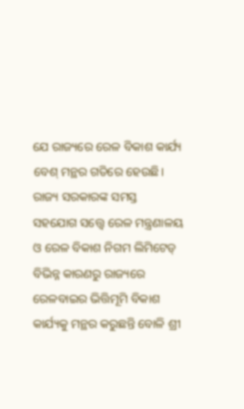ଯେ ରାଜ୍ୟରେ ରେଳ ବିକାଶ କାର୍ଯ୍ୟ ବେଶ୍‌ ମନ୍ଥର ଗତିରେ ହେଉଛି। ରାଜ୍ୟ ସରକାରଙ୍କ ସମସ୍ତ ସହଯୋଗ ସତ୍ତ୍ୱେ ରେଳ ମନ୍ତ୍ରଣାଳୟ ଓ ରେଳ ବିକାଶ ନିଗମ ଲିମିଟେଡ୍‌ ବିଭିନ୍ନ କାରଣରୁ ରାଜ୍ୟରେ ରେଳବାଇର ଭିତ୍ତିମୂମି ବିକାଶ କାର୍ଯ୍ୟକୁ ମନ୍ଥର କରୁଛନ୍ତି ବୋଳି ଶ୍ରୀ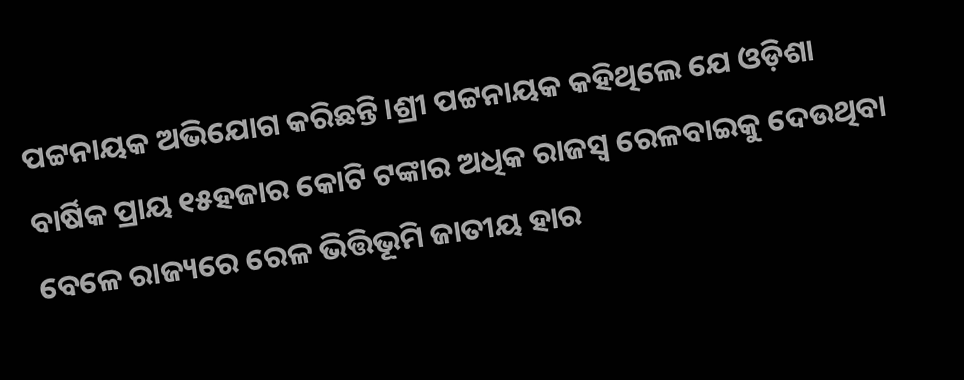ପଟ୍ଟନାୟକ ଅଭିଯୋଗ କରିଛନ୍ତି।ଶ୍ରୀ ପଟ୍ଟନାୟକ କହିଥିଲେ ଯେ ଓଡ଼ିଶା ବାର୍ଷିକ ପ୍ରାୟ ୧୫ହଜାର କୋଟି ଟଙ୍କାର ଅଧିକ ରାଜସ୍ୱ ରେଳବାଇକୁ ଦେଉଥିବା ବେଳେ ରାଜ୍ୟରେ ରେଳ ଭିତ୍ତିଭୂମି ଜାତୀୟ ହାର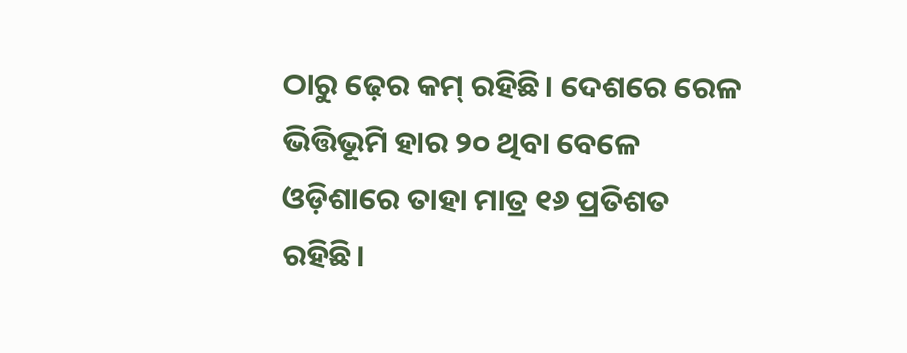ଠାରୁ ଢ଼େର କମ୍‌ ରହିଛି। ଦେଶରେ ରେଳ ଭିତ୍ତିଭୂମି ହାର ୨୦ ଥିବା ବେଳେ ଓଡ଼ିଶାରେ ତାହା ମାତ୍ର ୧୬ ପ୍ରତିଶତ ରହିଛି।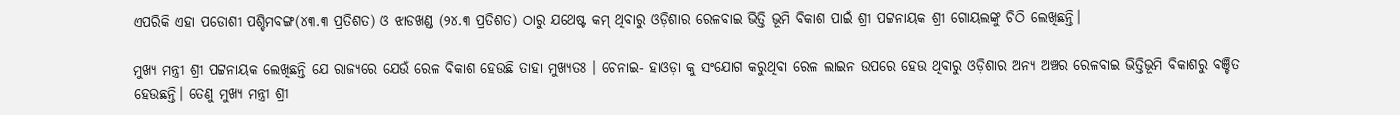ଏପରିକି ଏହା ପଡୋଶୀ ପଶ୍ଚିମବଙ୍ଗ(୪୩.୩ ପ୍ରତିଶତ) ଓ ଝାଡଖଣ୍ଡ (୨୪.୩ ପ୍ରତିଶତ) ଠାରୁ ଯଥେଷ୍ଟ କମ୍‌ ଥିବାରୁ ଓଡ଼ିଶାର ରେଳବାଇ ଭିତ୍ତି ଭୂମି ବିକାଶ ପାଇଁ ଶ୍ରୀ ପଟ୍ଟନାୟକ ଶ୍ରୀ ଗୋୟଲଙ୍କୁ ଚିଠି ଲେଖିଛନ୍ତି।

ମୁଖ୍ୟ ମନ୍ତ୍ରୀ ଶ୍ରୀ ପଟ୍ଟନାୟକ ଲେଖିଛନ୍ତି ଯେ ରାଜ୍ୟରେ ଯେଉଁ ରେଳ ବିକାଶ ହେଉଛି ତାହା ମୁଖ୍ୟତଃ । ଚେନାଇ- ହାଓଡ଼ା କୁ ସଂଯୋଗ କରୁଥିବା ରେଳ ଲାଇନ ଉପରେ ହେଉ ଥିବାରୁ ଓଡ଼ିଶାର ଅନ୍ୟ ଅଞ୍ଚର ରେଳବାଇ ଭିତ୍ତିଭୂମି ବିକାଶରୁ ବଞ୍ଚିତ ହେଉଛନ୍ତି। ତେଣୁ ମୁଖ୍ୟ ମନ୍ତ୍ରୀ ଶ୍ରୀ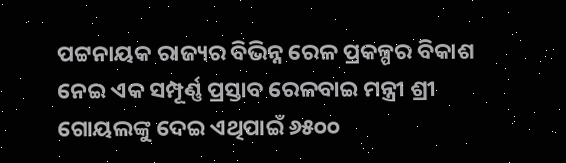ପଟ୍ଟନାୟକ ରାଜ୍ୟର ବିଭିନ୍ନ ରେଳ ପ୍ରକଳ୍ପର ବିକାଶ ନେଇ ଏକ ସମ୍ପୂର୍ଣ୍ଣ ପ୍ରସ୍ତାବ ରେଳବାଇ ମନ୍ତ୍ରୀ ଶ୍ରୀ ଗୋୟଲଙ୍କୁ ଦେଇ ଏଥିପାଇଁ ୬୫୦୦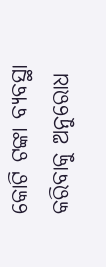କୋଟି ଟଙ୍କା ବ୍ୟବସ୍ଥା କରିବାକୁ ଅନୁରୋଧ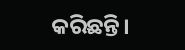କରିଛନ୍ତି।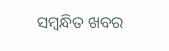ସମ୍ବନ୍ଧିତ ଖବର